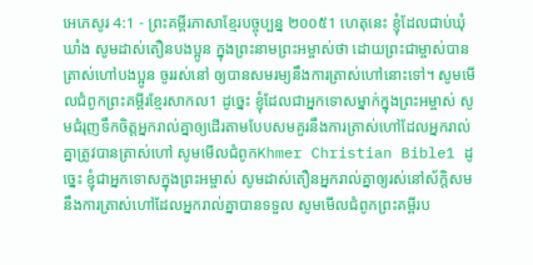អេភេសូរ 4:1 - ព្រះគម្ពីរភាសាខ្មែរបច្ចុប្បន្ន ២០០៥1 ហេតុនេះ ខ្ញុំដែលជាប់ឃុំឃាំង សូមដាស់តឿនបងប្អូន ក្នុងព្រះនាមព្រះអម្ចាស់ថា ដោយព្រះជាម្ចាស់បានត្រាស់ហៅបងប្អូន ចូររស់នៅ ឲ្យបានសមរម្យនឹងការត្រាស់ហៅនោះទៅ។ សូមមើលជំពូកព្រះគម្ពីរខ្មែរសាកល1 ដូច្នេះ ខ្ញុំដែលជាអ្នកទោសម្នាក់ក្នុងព្រះអម្ចាស់ សូមជំរុញទឹកចិត្តអ្នករាល់គ្នាឲ្យដើរតាមបែបសមគួរនឹងការត្រាស់ហៅដែលអ្នករាល់គ្នាត្រូវបានត្រាស់ហៅ សូមមើលជំពូកKhmer Christian Bible1 ដូច្នេះ ខ្ញុំជាអ្នកទោសក្នុងព្រះអម្ចាស់ សូមដាស់តឿនអ្នករាល់គ្នាឲ្យរស់នៅស័ក្តិសមនឹងការត្រាស់ហៅដែលអ្នករាល់គ្នាបានទទួល សូមមើលជំពូកព្រះគម្ពីរប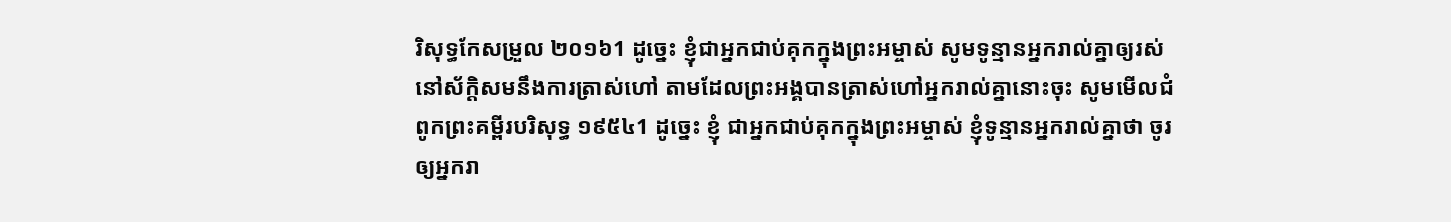រិសុទ្ធកែសម្រួល ២០១៦1 ដូច្នេះ ខ្ញុំជាអ្នកជាប់គុកក្នុងព្រះអម្ចាស់ សូមទូន្មានអ្នករាល់គ្នាឲ្យរស់នៅស័ក្ដិសមនឹងការត្រាស់ហៅ តាមដែលព្រះអង្គបានត្រាស់ហៅអ្នករាល់គ្នានោះចុះ សូមមើលជំពូកព្រះគម្ពីរបរិសុទ្ធ ១៩៥៤1 ដូច្នេះ ខ្ញុំ ជាអ្នកជាប់គុកក្នុងព្រះអម្ចាស់ ខ្ញុំទូន្មានអ្នករាល់គ្នាថា ចូរឲ្យអ្នករា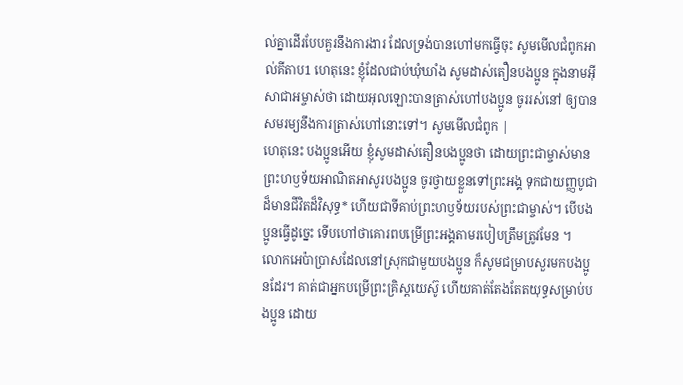ល់គ្នាដើរបែបគួរនឹងការងារ ដែលទ្រង់បានហៅមកធ្វើចុះ សូមមើលជំពូកអាល់គីតាប1 ហេតុនេះ ខ្ញុំដែលជាប់ឃុំឃាំង សូមដាស់តឿនបងប្អូន ក្នុងនាមអ៊ីសាជាអម្ចាស់ថា ដោយអុលឡោះបានត្រាស់ហៅបងប្អូន ចូររស់នៅ ឲ្យបានសមរម្យនឹងការត្រាស់ហៅនោះទៅ។ សូមមើលជំពូក |
ហេតុនេះ បងប្អូនអើយ ខ្ញុំសូមដាស់តឿនបងប្អូនថា ដោយព្រះជាម្ចាស់មានព្រះហឫទ័យអាណិតអាសូរបងប្អូន ចូរថ្វាយខ្លួនទៅព្រះអង្គ ទុកជាយញ្ញបូជាដ៏មានជីវិតដ៏វិសុទ្ធ* ហើយជាទីគាប់ព្រះហឫទ័យរបស់ព្រះជាម្ចាស់។ បើបងប្អូនធ្វើដូច្នេះ ទើបហៅថាគោរពបម្រើព្រះអង្គតាមរបៀបត្រឹមត្រូវមែន ។
លោកអេប៉ាប្រាសដែលនៅស្រុកជាមួយបងប្អូន ក៏សូមជម្រាបសួរមកបងប្អូនដែរ។ គាត់ជាអ្នកបម្រើព្រះគ្រិស្តយេស៊ូ ហើយគាត់តែងតែតយុទ្ធសម្រាប់បងប្អូន ដោយ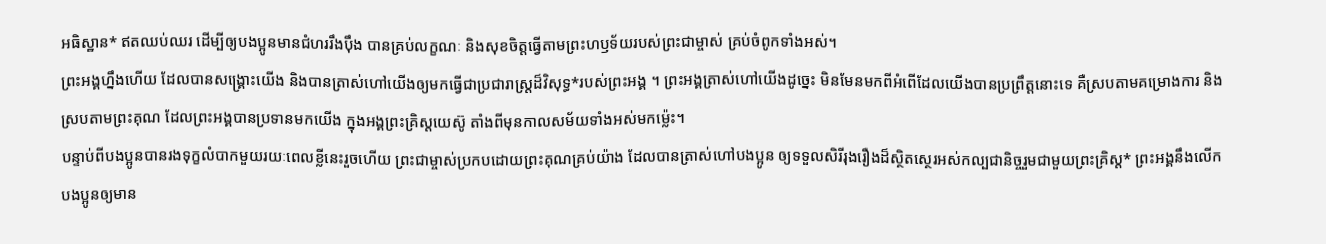អធិស្ឋាន* ឥតឈប់ឈរ ដើម្បីឲ្យបងប្អូនមានជំហររឹងប៉ឹង បានគ្រប់លក្ខណៈ និងសុខចិត្តធ្វើតាមព្រះហឫទ័យរបស់ព្រះជាម្ចាស់ គ្រប់ចំពូកទាំងអស់។
ព្រះអង្គហ្នឹងហើយ ដែលបានសង្គ្រោះយើង និងបានត្រាស់ហៅយើងឲ្យមកធ្វើជាប្រជារាស្ត្រដ៏វិសុទ្ធ*របស់ព្រះអង្គ ។ ព្រះអង្គត្រាស់ហៅយើងដូច្នេះ មិនមែនមកពីអំពើដែលយើងបានប្រព្រឹត្តនោះទេ គឺស្របតាមគម្រោងការ និងស្របតាមព្រះគុណ ដែលព្រះអង្គបានប្រទានមកយើង ក្នុងអង្គព្រះគ្រិស្តយេស៊ូ តាំងពីមុនកាលសម័យទាំងអស់មកម៉្លេះ។
បន្ទាប់ពីបងប្អូនបានរងទុក្ខលំបាកមួយរយៈពេលខ្លីនេះរួចហើយ ព្រះជាម្ចាស់ប្រកបដោយព្រះគុណគ្រប់យ៉ាង ដែលបានត្រាស់ហៅបងប្អូន ឲ្យទទួលសិរីរុងរឿងដ៏ស្ថិតស្ថេរអស់កល្បជានិច្ចរួមជាមួយព្រះគ្រិស្ត* ព្រះអង្គនឹងលើកបងប្អូនឲ្យមាន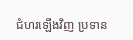ជំហរឡើងវិញ ប្រទាន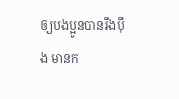ឲ្យបងប្អូនបានរឹងប៉ឹង មានក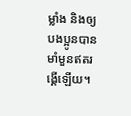ម្លាំង និងឲ្យបងប្អូនបានមាំមួនឥតរង្គើឡើយ។